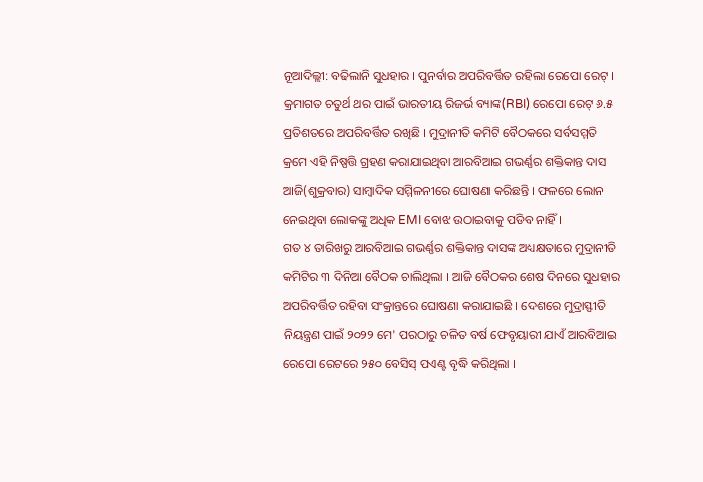ନୂଆଦିଲ୍ଲୀ: ବଢିଲାନି ସୁଧହାର । ପୁନର୍ବାର ଅପରିବର୍ତ୍ତିତ ରହିଲା ରେପୋ ରେଟ୍ । କ୍ରମାଗତ ଚତୁର୍ଥ ଥର ପାଇଁ ଭାରତୀୟ ରିଜର୍ଭ ବ୍ୟାଙ୍କ(RBI) ରେପୋ ରେଟ୍ ୬.୫ ପ୍ରତିଶତରେ ଅପରିବର୍ତ୍ତିତ ରଖିଛି । ମୁଦ୍ରାନୀତି କମିଟି ବୈଠକରେ ସର୍ବସମ୍ମତି କ୍ରମେ ଏହି ନିଷ୍ପତ୍ତି ଗ୍ରହଣ କରାଯାଇଥିବା ଆରବିଆଇ ଗଭର୍ଣ୍ଣର ଶକ୍ତିକାନ୍ତ ଦାସ ଆଜି(ଶୁକ୍ରବାର) ସାମ୍ବାଦିକ ସମ୍ମିଳନୀରେ ଘୋଷଣା କରିଛନ୍ତି । ଫଳରେ ଲୋନ ନେଇଥିବା ଲୋକଙ୍କୁ ଅଧିକ EMI ବୋଝ ଉଠାଇବାକୁ ପଡିବ ନାହିଁ ।
ଗତ ୪ ତାରିଖରୁ ଆରବିଆଇ ଗଭର୍ଣ୍ଣର ଶକ୍ତିକାନ୍ତ ଦାସଙ୍କ ଅଧ୍ୟକ୍ଷତାରେ ମୁଦ୍ରାନୀତି କମିଟିର ୩ ଦିନିଆ ବୈଠକ ଚାଲିଥିଲା । ଆଜି ବୈଠକର ଶେଷ ଦିନରେ ସୁଧହାର ଅପରିବର୍ତ୍ତିତ ରହିବା ସଂକ୍ରାନ୍ତରେ ଘୋଷଣା କରାଯାଇଛି । ଦେଶରେ ମୁଦ୍ରାସ୍ଫୀତି ନିୟନ୍ତ୍ରଣ ପାଇଁ ୨୦୨୨ ମେ' ପରଠାରୁ ଚଳିତ ବର୍ଷ ଫେବୃୟାରୀ ଯାଏଁ ଆରବିଆଇ ରେପୋ ରେଟରେ ୨୫୦ ବେସିସ୍ ପଏଣ୍ଟ ବୃଦ୍ଧି କରିଥିଲା ।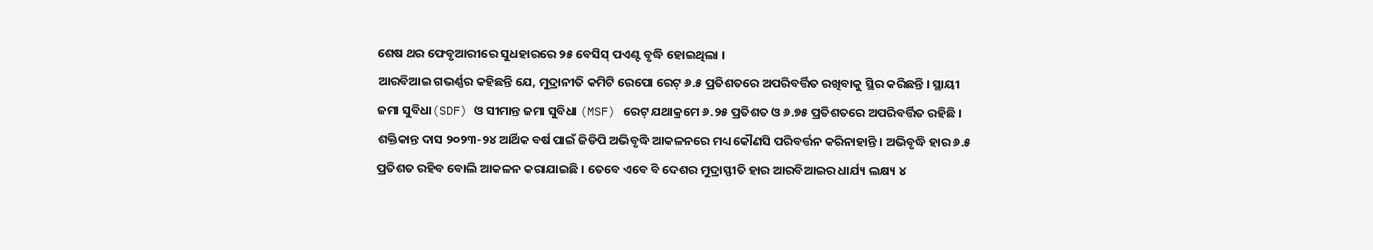ଶେଷ ଥର ଫେବୃଆରୀରେ ସୁଧହାରରେ ୨୫ ବେସିସ୍ ପଏଣ୍ଟ ବୃଦ୍ଧି ହୋଇଥିଲା ।
ଆରବିଆଇ ଗଭର୍ଣ୍ଣର କହିଛନ୍ତି ଯେ, ମୁଦ୍ରାନୀତି କମିଟି ରେପୋ ରେଟ୍ ୬.୫ ପ୍ରତିଶତରେ ଅପରିବର୍ତ୍ତିତ ରଖିବାକୁ ସ୍ଥିର କରିଛନ୍ତି । ସ୍ଥାୟୀ ଜମା ସୁବିଧା(SDF) ଓ ସୀମାନ୍ତ ଜମା ସୁବିଧା (MSF) ରେଟ୍ ଯଥାକ୍ରମେ ୬.୨୫ ପ୍ରତିଶତ ଓ ୬.୭୫ ପ୍ରତିଶତରେ ଅପରିବର୍ତ୍ତିତ ରହିଛି । ଶକ୍ତିକାନ୍ତ ଦାସ ୨୦୨୩-୨୪ ଆର୍ଥିକ ବର୍ଷ ପାଇଁ ଜିଡିପି ଅଭିବୃଦ୍ଧି ଆକଳନରେ ମଧ୍ୟ କୌଣସି ପରିବର୍ତ୍ତନ କରିନାହାନ୍ତି । ଅଭିବୃଦ୍ଧି ହାର ୬.୫ ପ୍ରତିଶତ ରହିବ ବୋଲି ଆକଳନ କରାଯାଇଛି । ତେବେ ଏବେ ବି ଦେଶର ମୁଦ୍ରାସ୍ଫୀତି ହାର ଆରବିଆଇର ଧାର୍ଯ୍ୟ ଲକ୍ଷ୍ୟ ୪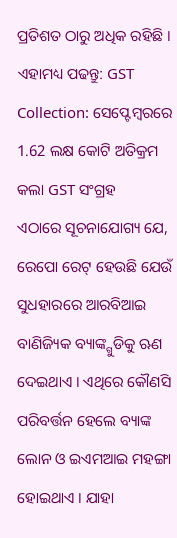ପ୍ରତିଶତ ଠାରୁ ଅଧିକ ରହିଛି ।
ଏହାମଧ୍ୟ ପଢନ୍ତୁ: GST Collection: ସେପ୍ଟେମ୍ବରରେ 1.62 ଲକ୍ଷ କୋଟି ଅତିକ୍ରମ କଲା GST ସଂଗ୍ରହ
ଏଠାରେ ସୂଚନାଯୋଗ୍ୟ ଯେ, ରେପୋ ରେଟ୍ ହେଉଛି ଯେଉଁ ସୁଧହାରରେ ଆରବିଆଇ ବାଣିଜ୍ୟିକ ବ୍ୟାଙ୍କ୍ଗୁଡିକୁ ଋଣ ଦେଇଥାଏ । ଏଥିରେ କୌଣସି ପରିବର୍ତ୍ତନ ହେଲେ ବ୍ୟାଙ୍କ ଲୋନ ଓ ଇଏମଆଇ ମହଙ୍ଗା ହୋଇଥାଏ । ଯାହା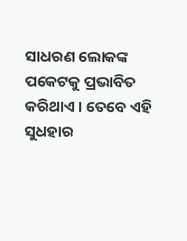ସାଧରଣ ଲୋକଙ୍କ ପକେଟକୁ ପ୍ରଭାବିତ କରିଥାଏ । ତେବେ ଏହି ସୁଧହାର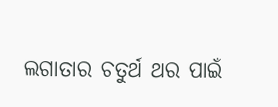ଲଗାତାର ଚତୁର୍ଥ ଥର ପାଇଁ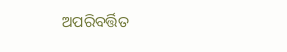ଅପରିବର୍ତ୍ତିତ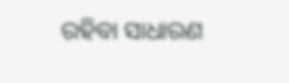ରହିବା ସାଧାରଣ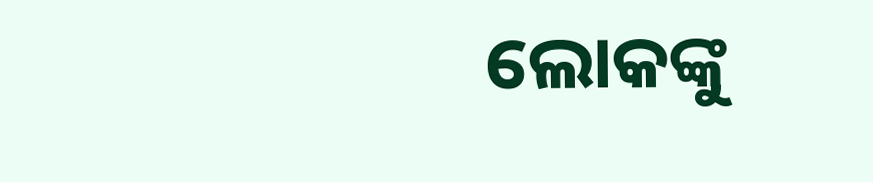ଲୋକଙ୍କୁ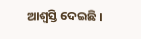ଆଶ୍ବସ୍ତି ଦେଇଛି ।